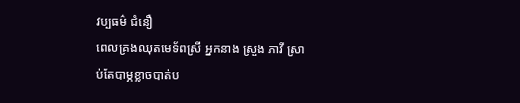វប្បធម៌ ជំនឿ
ពេលគ្រងឈុតមេទ័ពស្រី អ្នកនាង ស្រួង ភាវី ស្រាប់តែបាម្ភខ្លាចបាត់ប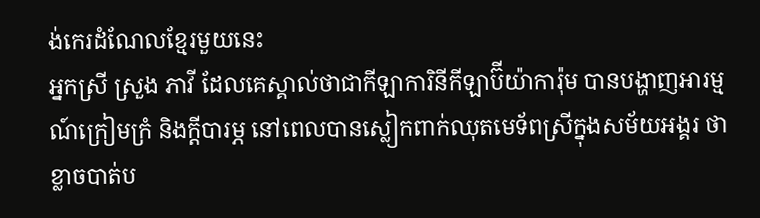ង់កេរដំណែលខ្មែរមួយនេះ
អ្នកស្រី ស្រួង ភាវី ដែលគេស្គាល់ថាជាកីឡាការិនីកីឡាប៊ីយ៉ាការ៉ុម បានបង្ហាញអារម្មណ៍ក្រៀមក្រំ និងក្តីបារម្ភ នៅពេលបានស្លៀកពាក់ឈុតមេទ័ពស្រីក្នុងសម័យអង្គរ ថាខ្លាចបាត់ប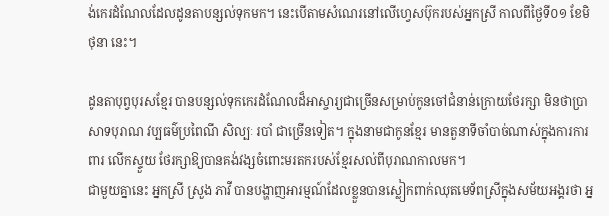ង់កេរដំណែលដែលដូនតាបន្សល់ទុកមក។ នេះបើតាមសំណេរនៅលើហ្វេសប៊ុករបស់អ្នកស្រី កាលពីថ្ងៃទី០១ ខែមិថុនា នេះ។

ដូនតាបុព្វបុរសខ្មែរ បានបន្សល់ទុកកេរដំណែលដ៏អាស្ចារ្យជាច្រើនសម្រាប់កូនចៅជំនាន់ក្រោយថែរក្សា មិនថាប្រាសាទបុរាណ វប្បធម៌ប្រពៃណី សិល្បៈ របាំ ជាច្រើនទៀត។ ក្នុងនាមជាកូនខ្មែរ មានតួនាទីចាំបាច់ណាស់ក្នុងការការពារ លើកស្ទួយ ថែរក្សាឱ្យបានគង់វង្សចំពោះមរតករបស់ខ្មែរសល់ពីបុរាណកាលមក។
ជាមួយគ្នានេះ អ្នកស្រី ស្រួង ភាវី បានបង្ហាញអារម្មណ៍ដែលខ្លួនបានស្លៀកពាក់ឈុតមេទ័ពស្រីក្នុងសម័យអង្គរថា អ្ន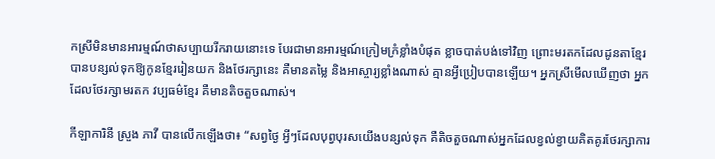កស្រីមិនមានអារម្មណ៍ថាសប្បាយរីករាយនោះទេ បែរជាមានអារម្មណ៍ក្រៀមក្រំខ្លាំងបំផុត ខ្លាចបាត់បង់ទៅវិញ ព្រោះមរតកដែលដូនតាខ្មែរបានបន្សល់ទុកឱ្យកូនខ្មែររៀនយក និងថែរក្សានេះ គឺមានតម្លៃ និងអាស្ចារ្យខ្លាំងណាស់ គ្មានអ្វីប្រៀបបានឡើយ។ អ្នកស្រីមើលឃើញថា អ្នកដែលថែរក្សាមរតក វប្បធម៌ខ្មែរ គឺមានតិចតួចណាស់។

កីឡាការិនី ស្រួង ភាវី បានលើកឡើងថា៖ “សព្វថ្ងៃ អ្វីៗដែលបុព្វបុរសយើងបន្សល់ទុក គឺតិចតួចណាស់អ្នកដែលខ្វល់ខ្វាយគិតគូរថែរក្សាការ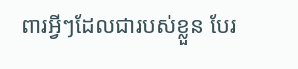ពារអ្វីៗដែលជារបស់ខ្លួន បែរ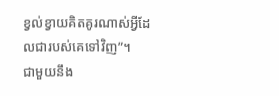ខ្វល់ខ្វាយគិតគូរណាស់អ្វីដែលជារបស់គេទៅវិញ”។
ជាមួយនឹង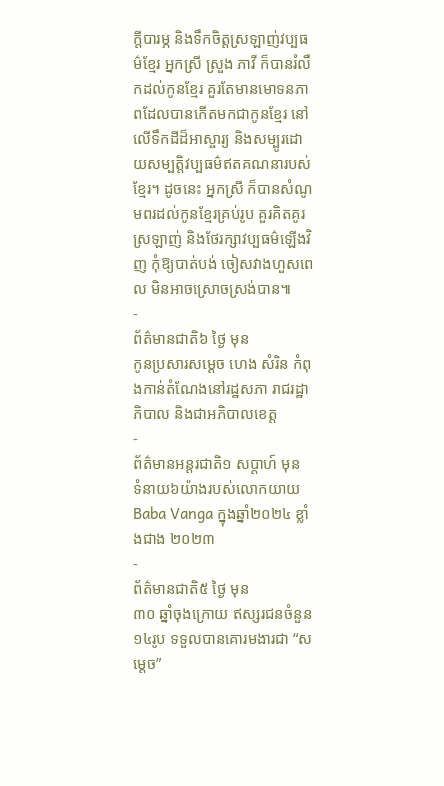ក្តីបារម្ភ និងទឹកចិត្តស្រឡាញ់វប្បធម៌ខ្មែរ អ្នកស្រី ស្រួង ភាវី ក៏បានរំលឹកដល់កូនខ្មែរ គួរតែមានមោទនភាពដែលបានកើតមកជាកូនខ្មែរ នៅលើទឹកដីដ៏អាស្ចារ្យ និងសម្បូរដោយសម្បត្តិវប្បធម៌ឥតគណនារបស់ខ្មែរ។ ដូចនេះ អ្នកស្រី ក៏បានសំណូមពរដល់កូនខ្មែរគ្រប់រូប គួរគិតគូរស្រឡាញ់ និងថែរក្សាវប្បធម៌ឡើងវិញ កុំឱ្យបាត់បង់ ចៀសវាងហួសពេល មិនអាចស្រោចស្រង់បាន៕
-
ព័ត៌មានជាតិ៦ ថ្ងៃ មុន
កូនប្រសារសម្ដេច ហេង សំរិន កំពុងកាន់តំណែងនៅរដ្ឋសភា រាជរដ្ឋាភិបាល និងជាអភិបាលខេត្ត
-
ព័ត៌មានអន្ដរជាតិ១ សប្តាហ៍ មុន
ទំនាយ៦យ៉ាងរបស់លោកយាយ Baba Vanga ក្នុងឆ្នាំ២០២៤ ខ្លាំងជាង ២០២៣
-
ព័ត៌មានជាតិ៥ ថ្ងៃ មុន
៣០ ឆ្នាំចុងក្រោយ ឥស្សរជនចំនួន១៤រូប ទទួលបានគោរមងារជា “សម្ដេច”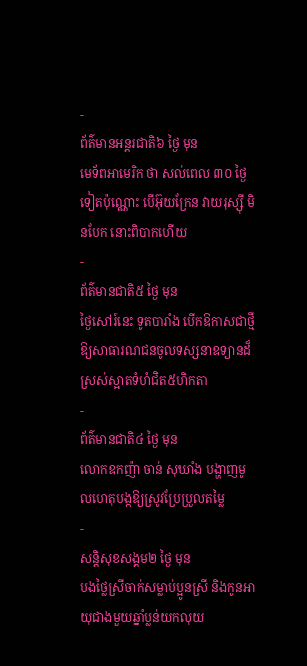-
ព័ត៌មានអន្ដរជាតិ៦ ថ្ងៃ មុន
មេទ័ពអាមេរិក ថា សល់ពេល ៣០ ថ្ងៃទៀតប៉ុណ្ណោះ បើអ៊ុយក្រែន វាយរុស្ស៊ី មិនបែក នោះពិបាកហើយ
-
ព័ត៌មានជាតិ៥ ថ្ងៃ មុន
ថ្ងៃសៅរ៍នេះ ទូតបារាំង បើកឱកាសជាថ្មី ឱ្យសាធារណជនចូលទស្សនាឧទ្យានដ៏ស្រស់ស្អាតទំហំជិត៥ហិកតា
-
ព័ត៌មានជាតិ៤ ថ្ងៃ មុន
លោកឧកញ៉ា ចាន់ សុឃាំង បង្ហាញមូលហេតុបង្កឱ្យស្រូវប្រែប្រួលតម្លៃ
-
សន្តិសុខសង្គម២ ថ្ងៃ មុន
បងថ្លៃស្រីចាក់សម្លាប់ប្អូនស្រី និងកូនអាយុជាងមួយឆ្នាំប្លន់យកលុយ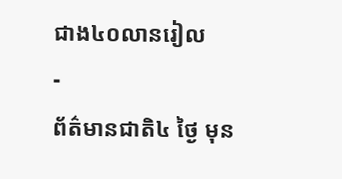ជាង៤០លានរៀល
-
ព័ត៌មានជាតិ៤ ថ្ងៃ មុន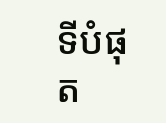ទីបំផុត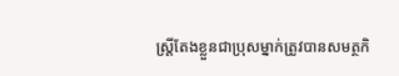ស្រ្តីតែងខ្លួនជាប្រុសម្នាក់ត្រូវបានសមត្ថកិ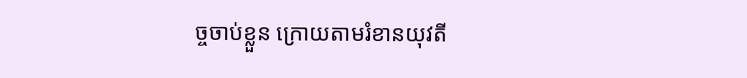ច្ចចាប់ខ្លួន ក្រោយតាមរំខានយុវតី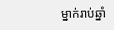ម្នាក់រាប់ឆ្នាំ